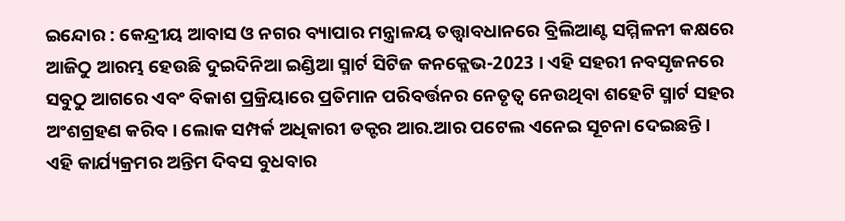ଇନ୍ଦୋର : କେନ୍ଦ୍ରୀୟ ଆବାସ ଓ ନଗର ବ୍ୟାପାର ମନ୍ତ୍ରାଳୟ ତତ୍ତ୍ୱାବଧାନରେ ବ୍ରିଲିଆଣ୍ଟ ସମ୍ମିଳନୀ କକ୍ଷରେ ଆଜିଠୁ ଆରମ୍ଭ ହେଉଛି ଦୁଇଦିନିଆ ଇଣ୍ଡିଆ ସ୍ମାର୍ଟ ସିଟିଜ କନକ୍ଲେଭ-2023 । ଏହି ସହରୀ ନବସୃଜନରେ ସବୁଠୁ ଆଗରେ ଏବଂ ବିକାଶ ପ୍ରକ୍ରିୟାରେ ପ୍ରତିମାନ ପରିବର୍ତ୍ତନର ନେତୃତ୍ୱ ନେଉଥିବା ଶହେଟି ସ୍ମାର୍ଟ ସହର ଅଂଶଗ୍ରହଣ କରିବ । ଲୋକ ସମ୍ପର୍କ ଅଧିକାରୀ ଡକ୍ଟର ଆର.ଆର ପଟେଲ ଏନେଇ ସୂଚନା ଦେଇଛନ୍ତି ।
ଏହି କାର୍ଯ୍ୟକ୍ରମର ଅନ୍ତିମ ଦିବସ ବୁଧବାର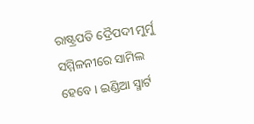ରାଷ୍ଟ୍ରପତି ଦ୍ରୈପଦୀ ମୁର୍ମୁ ସମ୍ମିଳନୀରେ ସାମିଲ ହେବେ । ଇଣ୍ଡିଆ ସ୍ମାର୍ଟ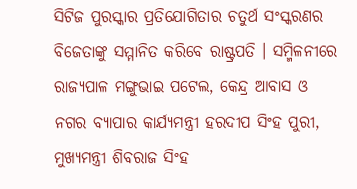ସିଟିଜ ପୁରସ୍କାର ପ୍ରତିଯୋଗିତାର ଚତୁର୍ଥ ସଂସ୍କରଣର ବିଜେତାଙ୍କୁ ସମ୍ମାନିତ କରିବେ ରାଷ୍ଟ୍ରପତି । ସମ୍ମିଳନୀରେ ରାଜ୍ୟପାଳ ମଙ୍ଗୁଭାଇ ପଟେଲ, କେନ୍ଦ୍ର ଆବାସ ଓ ନଗର ବ୍ୟାପାର କାର୍ଯ୍ୟମନ୍ତ୍ରୀ ହରଦୀପ ସିଂହ ପୁରୀ, ମୁଖ୍ୟମନ୍ତ୍ରୀ ଶିବରାଜ ସିଂହ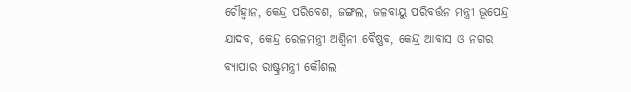ଚୌହ୍ୱାନ, କେନ୍ଦ୍ର ପରିବେଶ, ଜଙ୍ଗଲ, ଜଳବାୟୁ ପରିବର୍ତ୍ତନ ମନ୍ତ୍ରୀ ଭୂପେନ୍ଦ୍ର ଯାଦବ, କେନ୍ଦ୍ର ରେଳମନ୍ତ୍ରୀ ଅଶ୍ୱିନୀ ବୈଷ୍ଣବ, କେନ୍ଦ୍ର ଆବାସ ଓ ନଗର ବ୍ୟାପାର ରାଷ୍ଟ୍ରମନ୍ତ୍ରୀ କୌଶଲ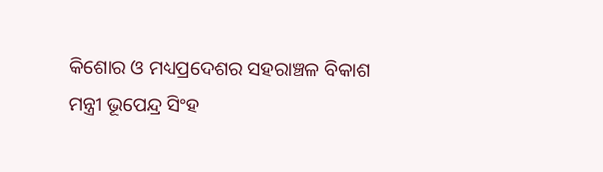କିଶୋର ଓ ମଧ୍ୟପ୍ରଦେଶର ସହରାଞ୍ଚଳ ବିକାଶ ମନ୍ତ୍ରୀ ଭୂପେନ୍ଦ୍ର ସିଂହ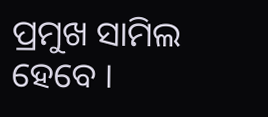ପ୍ରମୁଖ ସାମିଲ ହେବେ ।